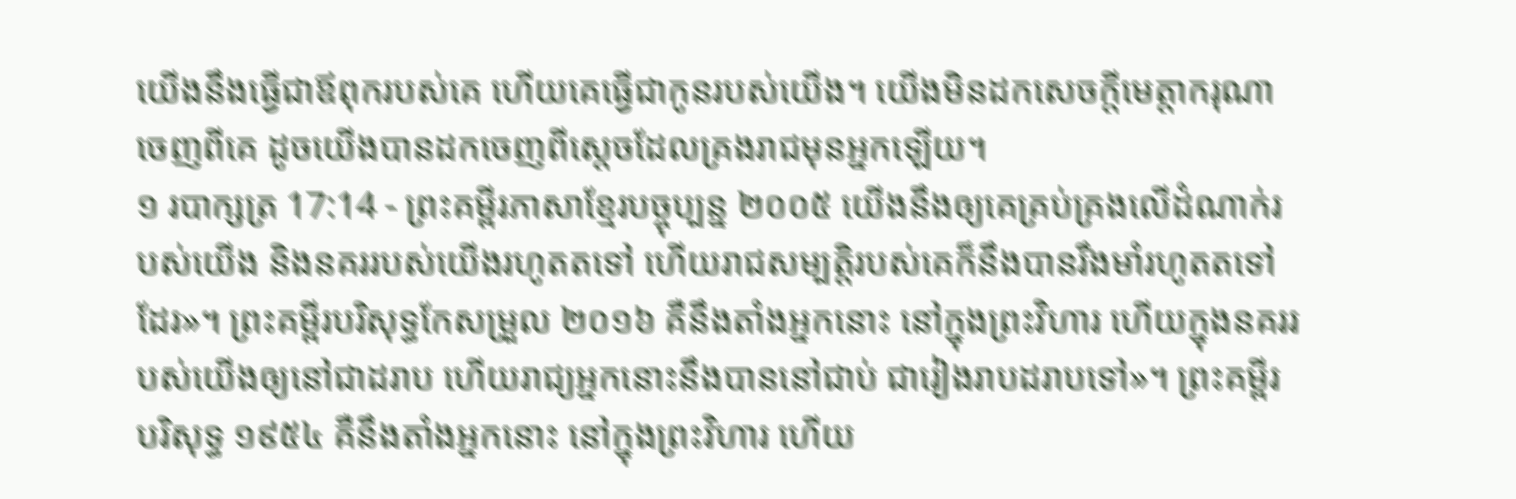យើងនឹងធ្វើជាឪពុករបស់គេ ហើយគេធ្វើជាកូនរបស់យើង។ យើងមិនដកសេចក្ដីមេត្តាករុណាចេញពីគេ ដូចយើងបានដកចេញពីស្ដេចដែលគ្រងរាជមុនអ្នកឡើយ។
១ របាក្សត្រ 17:14 - ព្រះគម្ពីរភាសាខ្មែរបច្ចុប្បន្ន ២០០៥ យើងនឹងឲ្យគេគ្រប់គ្រងលើដំណាក់របស់យើង និងនគររបស់យើងរហូតតទៅ ហើយរាជសម្បត្តិរបស់គេក៏នឹងបានរឹងមាំរហូតតទៅដែរ»។ ព្រះគម្ពីរបរិសុទ្ធកែសម្រួល ២០១៦ គឺនឹងតាំងអ្នកនោះ នៅក្នុងព្រះវិហារ ហើយក្នុងនគររបស់យើងឲ្យនៅជាដរាប ហើយរាជ្យអ្នកនោះនឹងបាននៅជាប់ ជារៀងរាបដរាបទៅ»។ ព្រះគម្ពីរបរិសុទ្ធ ១៩៥៤ គឺនឹងតាំងអ្នកនោះ នៅក្នុងព្រះវិហារ ហើយ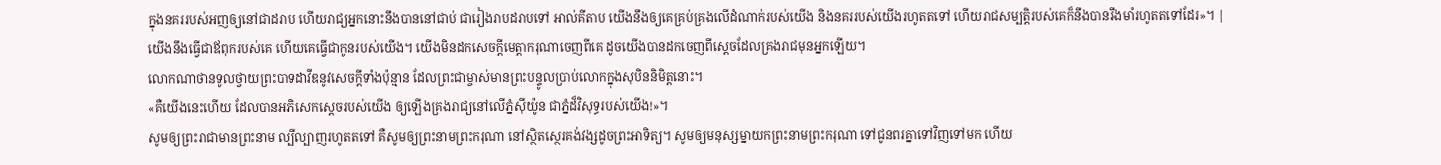ក្នុងនគររបស់អញឲ្យនៅជាដរាប ហើយរាជ្យអ្នកនោះនឹងបាននៅជាប់ ជារៀងរាបដរាបទៅ អាល់គីតាប យើងនឹងឲ្យគេគ្រប់គ្រងលើដំណាក់របស់យើង និងនគររបស់យើងរហូតតទៅ ហើយរាជសម្បត្តិរបស់គេក៏នឹងបានរឹងមាំរហូតតទៅដែរ»។ |
យើងនឹងធ្វើជាឪពុករបស់គេ ហើយគេធ្វើជាកូនរបស់យើង។ យើងមិនដកសេចក្ដីមេត្តាករុណាចេញពីគេ ដូចយើងបានដកចេញពីស្ដេចដែលគ្រងរាជមុនអ្នកឡើយ។
លោកណាថានទូលថ្វាយព្រះបាទដាវីឌនូវសេចក្ដីទាំងប៉ុន្មាន ដែលព្រះជាម្ចាស់មានព្រះបន្ទូលប្រាប់លោកក្នុងសុបិននិមិត្តនោះ។
«គឺយើងនេះហើយ ដែលបានអភិសេកស្ដេចរបស់យើង ឲ្យឡើងគ្រងរាជ្យនៅលើភ្នំស៊ីយ៉ូន ជាភ្នំដ៏វិសុទ្ធរបស់យើង!»។
សូមឲ្យព្រះរាជាមានព្រះនាម ល្បីល្បាញរហូតតទៅ គឺសូមឲ្យព្រះនាមព្រះករុណា នៅស្ថិតស្ថេរគង់វង្សដូចព្រះអាទិត្យ។ សូមឲ្យមនុស្សម្នាយកព្រះនាមព្រះករុណា ទៅជូនពរគ្នាទៅវិញទៅមក ហើយ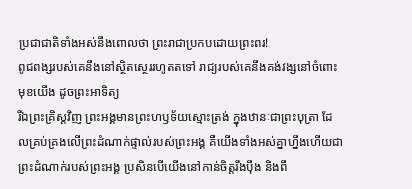ប្រជាជាតិទាំងអស់នឹងពោលថា ព្រះរាជាប្រកបដោយព្រះពរ!
ពូជពង្សរបស់គេនឹងនៅស្ថិតស្ថេររហូតតទៅ រាជ្យរបស់គេនឹងគង់វង្សនៅចំពោះមុខយើង ដូចព្រះអាទិត្យ
រីឯព្រះគ្រិស្តវិញ ព្រះអង្គមានព្រះហឫទ័យស្មោះត្រង់ ក្នុងឋានៈជាព្រះបុត្រា ដែលគ្រប់គ្រងលើព្រះដំណាក់ផ្ទាល់របស់ព្រះអង្គ គឺយើងទាំងអស់គ្នាហ្នឹងហើយជាព្រះដំណាក់របស់ព្រះអង្គ ប្រសិនបើយើងនៅកាន់ចិត្តរឹងប៉ឹង និងពឹ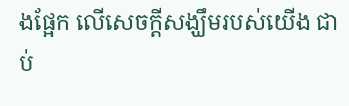ងផ្អែក លើសេចក្ដីសង្ឃឹមរបស់យើង ជាប់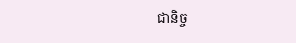ជានិច្ច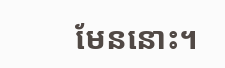មែននោះ។